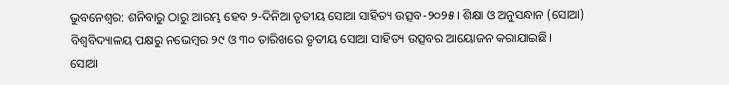ଭୁବନେଶ୍ୱର: ଶନିବାରୁ ଠାରୁ ଆରମ୍ଭ ହେବ ୨-ଦିନିଆ ତୃତୀୟ ସୋଆ ସାହିତ୍ୟ ଉତ୍ସବ-୨୦୨୫। ଶିକ୍ଷା ଓ ଅନୁସନ୍ଧାନ (ସୋଆ) ବିଶ୍ୱବିଦ୍ୟାଳୟ ପକ୍ଷରୁ ନଭେମ୍ବର ୨୯ ଓ ୩୦ ତାରିଖରେ ତୃତୀୟ ସୋଆ ସାହିତ୍ୟ ଉତ୍ସବର ଆୟୋଜନ କରାଯାଇଛି।
ସୋଆ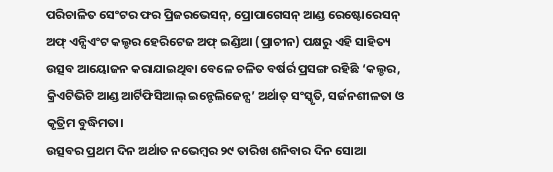ପରିଚାଳିତ ସେଂଟର ଫର ପ୍ରିଜରଭେସନ୍, ପ୍ରୋପାଗେସନ୍ ଆଣ୍ଡ ରେଷ୍ଟୋରେସନ୍ ଅଫ୍ ଏନ୍ସିଏଂଟ କଲ୍ଚର ହେରିଟେଜ ଅଫ୍ ଇଣ୍ଡିଆ (ପ୍ରାଚୀନ) ପକ୍ଷରୁ ଏହି ସାହିତ୍ୟ ଉତ୍ସବ ଆୟୋଜନ କରାଯାଇଥିବା ବେଳେ ଚଳିତ ବର୍ଷର୍ର ପ୍ରସଙ୍ଗ ରହିଛି ‘କଲ୍ଚର, କ୍ରିଏଟିଭିଟି ଆଣ୍ଡ ଆର୍ଟିଫିସିଆଲ୍ ଇନ୍ଟେଲିଜେନ୍ସ’ ଅର୍ଥାତ୍ ସଂସ୍କୃତି, ସର୍ଜନଶୀଳତା ଓ କୃତ୍ରିମ ବୁଦ୍ଧିମତା।
ଉତ୍ସବର ପ୍ରଥମ ଦିନ ଅର୍ଥାତ ନଭେମ୍ବର ୨୯ ତାରିଖ ଶନିବାର ଦିନ ସୋଆ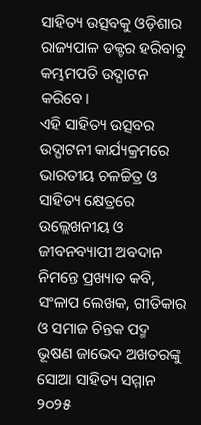ସାହିତ୍ୟ ଉତ୍ସବକୁ ଓଡ଼ିଶାର ରାଜ୍ୟପାଳ ଡକ୍ଟର ହରିବାବୁ କମ୍ଭମପତି ଉଦ୍ଘାଟନ କରିବେ।
ଏହି ସାହିତ୍ୟ ଉତ୍ସବର ଉଦ୍ଘାଟନୀ କାର୍ଯ୍ୟକ୍ରମରେ ଭାରତୀୟ ଚଳଚ୍ଚିତ୍ର ଓ ସାହିତ୍ୟ କ୍ଷେତ୍ରରେ ଉଲ୍ଲେଖନୀୟ ଓ ଜୀବନବ୍ୟାପୀ ଅବଦାନ ନିମନ୍ତେ ପ୍ରଖ୍ୟାତ କବି, ସଂଳାପ ଲେଖକ, ଗୀତିକାର ଓ ସମାଜ ଚିନ୍ତକ ପଦ୍ମ ଭୂଷଣ ଜାଭେଦ ଅଖତରଙ୍କୁ ସୋଆ ସାହିତ୍ୟ ସମ୍ମାନ ୨୦୨୫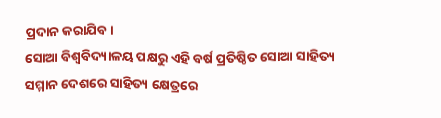ପ୍ରଦାନ କରାଯିବ।
ସୋଆ ବିଶ୍ୱବିଦ୍ୟାଳୟ ପକ୍ଷରୁ ଏହି ବର୍ଷ ପ୍ରତିଷ୍ଠିତ ସୋଆ ସାହିତ୍ୟ ସମ୍ମାନ ଦେଶରେ ସାହିତ୍ୟ କ୍ଷେତ୍ରରେ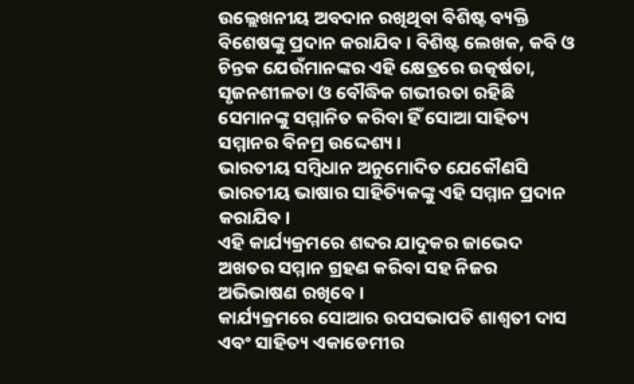ଉଲ୍ଲେଖନୀୟ ଅବଦାନ ରଖିଥିବା ବିଶିଷ୍ଟ ବ୍ୟକ୍ତି ବିଶେଷଙ୍କୁ ପ୍ରଦାନ କରାଯିବ। ବିଶିଷ୍ଟ ଲେଖକ, କବି ଓ ଚିନ୍ତକ ଯେଉଁମାନଙ୍କର ଏହି କ୍ଷେତ୍ରରେ ଉତ୍କର୍ଷତା, ସୃଜନଶୀଳତା ଓ ବୌଦ୍ଧିକ ଗଭୀରତା ରହିଛି ସେମାନଙ୍କୁ ସମ୍ମାନିତ କରିବା ହିଁ ସୋଆ ସାହିତ୍ୟ ସମ୍ମାନର ବିନମ୍ର ଉଦ୍ଦେଶ୍ୟ।
ଭାରତୀୟ ସମ୍ବିଧାନ ଅନୁମୋଦିତ ଯେକୌଣସି ଭାରତୀୟ ଭାଷାର ସାହିତ୍ୟିକଙ୍କୁ ଏହି ସମ୍ମାନ ପ୍ରଦାନ କରାଯିବ।
ଏହି କାର୍ଯ୍ୟକ୍ରମରେ ଶବ୍ଦର ଯାଦୁକର ଜାଭେଦ ଅଖତର ସମ୍ମାନ ଗ୍ରହଣ କରିବା ସହ ନିଜର ଅଭିଭାଷଣ ରଖିବେ।
କାର୍ଯ୍ୟକ୍ରମରେ ସୋଆର ଉପସଭାପତି ଶାଶ୍ୱତୀ ଦାସ ଏବଂ ସାହିତ୍ୟ ଏକାଡେମୀର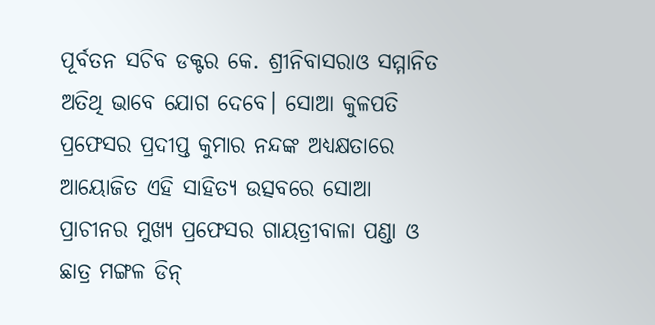ପୂର୍ବତନ ସଚିବ ଡକ୍ଟର କେ. ଶ୍ରୀନିବାସରାଓ ସମ୍ମାନିତ ଅତିଥି ଭାବେ ଯୋଗ ଦେବେ। ସୋଆ କୁଳପତି ପ୍ରଫେସର ପ୍ରଦୀପ୍ତ କୁମାର ନନ୍ଦଙ୍କ ଅଧ୍ୟକ୍ଷତାରେ ଆୟୋଜିତ ଏହି ସାହିତ୍ୟ ଉତ୍ସବରେ ସୋଆ ପ୍ରାଚୀନର ମୁଖ୍ୟ ପ୍ରଫେସର ଗାୟତ୍ରୀବାଳା ପଣ୍ଡା ଓ ଛାତ୍ର ମଙ୍ଗଳ ଡିନ୍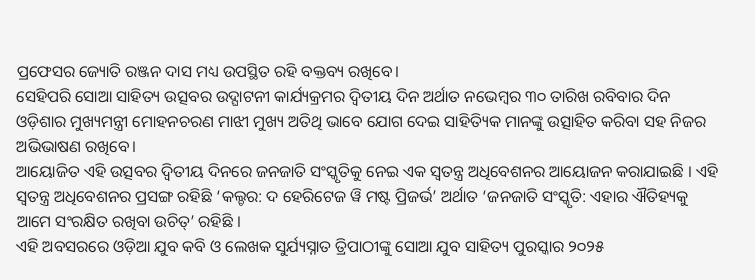ପ୍ରଫେସର ଜ୍ୟୋତି ରଞ୍ଜନ ଦାସ ମଧ୍ୟ ଉପସ୍ଥିତ ରହି ବକ୍ତବ୍ୟ ରଖିବେ।
ସେହିପରି ସୋଆ ସାହିତ୍ୟ ଉତ୍ସବର ଉଦ୍ଘାଟନୀ କାର୍ଯ୍ୟକ୍ରମର ଦ୍ୱିତୀୟ ଦିନ ଅର୍ଥାତ ନଭେମ୍ବର ୩୦ ତାରିଖ ରବିବାର ଦିନ ଓଡ଼ିଶାର ମୁଖ୍ୟମନ୍ତ୍ରୀ ମୋହନଚରଣ ମାଝୀ ମୁଖ୍ୟ ଅତିଥି ଭାବେ ଯୋଗ ଦେଇ ସାହିତ୍ୟିକ ମାନଙ୍କୁ ଉତ୍ସାହିତ କରିବା ସହ ନିଜର ଅଭିଭାଷଣ ରଖିବେ।
ଆୟୋଜିତ ଏହି ଉତ୍ସବର ଦ୍ୱିତୀୟ ଦିନରେ ଜନଜାତି ସଂସ୍କୃତିକୁ ନେଇ ଏକ ସ୍ୱତନ୍ତ୍ର ଅଧିବେଶନର ଆୟୋଜନ କରାଯାଇଛି । ଏହି ସ୍ୱତନ୍ତ୍ର ଅଧିବେଶନର ପ୍ରସଙ୍ଗ ରହିଛି ‘କଲ୍ଚର: ଦ ହେରିଟେଜ ୱି ମଷ୍ଟ ପ୍ରିଜର୍ଭ’ ଅର୍ଥାତ ‘ଜନଜାତି ସଂସ୍କୃତି: ଏହାର ଐତିହ୍ୟକୁ ଆମେ ସଂରକ୍ଷିତ ରଖିବା ଉଚିତ୍’ ରହିଛି ।
ଏହି ଅବସରରେ ଓଡ଼ିଆ ଯୁବ କବି ଓ ଲେଖକ ସୁର୍ଯ୍ୟସ୍ନାତ ତ୍ରିପାଠୀଙ୍କୁ ସୋଆ ଯୁବ ସାହିତ୍ୟ ପୁରସ୍କାର ୨୦୨୫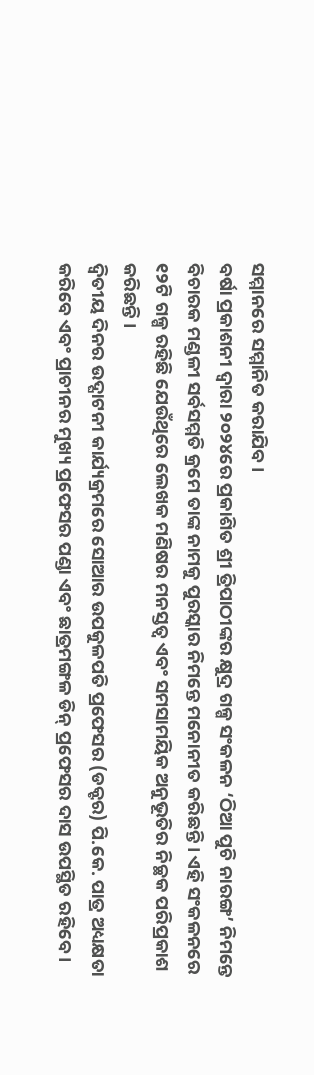ସମ୍ମାନରେ ସମ୍ମାନିତ କରାଯିବ ।
ବର୍ଷା ପ୍ରକାଶନୀ ଦ୍ୱାରା ୨୦୨୪ରେ ପ୍ରକାଶିତ ଶ୍ରୀ ତ୍ରିପାଠୀଙ୍କର କ୍ଷୁଦ୍ର ଗଳ୍ପ ସଂକଳନ ‘ଠିଆ ପୁଚି ନାରଙ୍ଗ’ ନିମନ୍ତେ ବିଚାରକ ମଣ୍ଡଳୀ ସର୍ବସମ୍ମତି କ୍ରମେ ତାଙ୍କ ନାମକୁ ପୁରସ୍କାର ନିମନ୍ତେ ମନୋନୀତ କରିଛନ୍ତି । ଏହି ସଂକଳନରେ ୧୨ଟି ଗଳ୍ପ ରହିଛି ଯେଉଁଥିରେ ଲେଖକ ମଣିଷର ମନସ୍ତତ୍ୱ ଏବଂ ସମସାମୟିକ ଅନୁଭୂତିର ନିଚ୍ଛକ ପରିପ୍ରକାଶ କରିଛନ୍ତି ।
ଦ୍ୱିତୀୟ ଦିନର ଉଦ୍ଘାଟନୀ କାର୍ଯ୍ୟକ୍ରମରେ ସୋଆର ଉପକୁଳପତି ପ୍ରଫେସର (ଡକ୍ଟର) ପି.କେ. ପାତ୍ର ଅଧ୍ୟକ୍ଷତା କରିବେ ଏବଂ ପ୍ରାଚୀନର ମୁଖ୍ୟ ପ୍ରଫେସର ପଣ୍ଡା ଏବଂ ଛାତ୍ରମଙ୍ଗଳ ଡିନ୍ ପ୍ରଫେସର ଦାସ ଉପସ୍ଥିତ ରହିବେ ।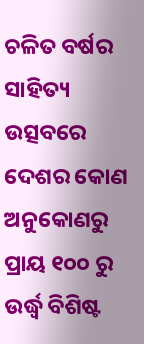ଚଳିତ ବର୍ଷର ସାହିତ୍ୟ ଉତ୍ସବରେ ଦେଶର କୋଣ ଅନୁକୋଣରୁ ପ୍ରାୟ ୧୦୦ ରୁ ଉର୍ଦ୍ଧ୍ୱ ବିଶିଷ୍ଟ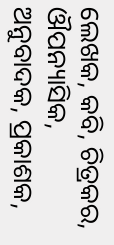ଲେଖକ, କବି, ଚିତ୍ରକର, ଔପନ୍ୟାସିକ, ଅନୁବାଦକ, ପ୍ରକାଶକ,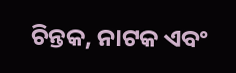ଚିନ୍ତକ, ନାଟକ ଏବଂ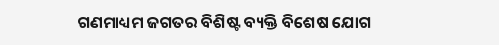ଗଣମାଧ୍ୟମ ଜଗତର ବିଶିଷ୍ଟ ବ୍ୟକ୍ତି ବିଶେଷ ଯୋଗ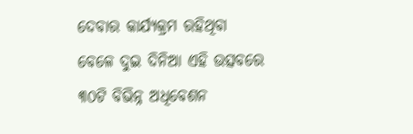ଦେବାର କାର୍ଯ୍ୟକ୍ରମ ରହିଥିବା ବେଳେ ଦୁଇ ଦିନିଆ ଏହି ଉତ୍ସବରେ ୩୦ଟି ବିଭିନ୍ନ ଅଧିବେଶନ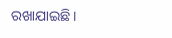ରଖାଯାଇଛି।